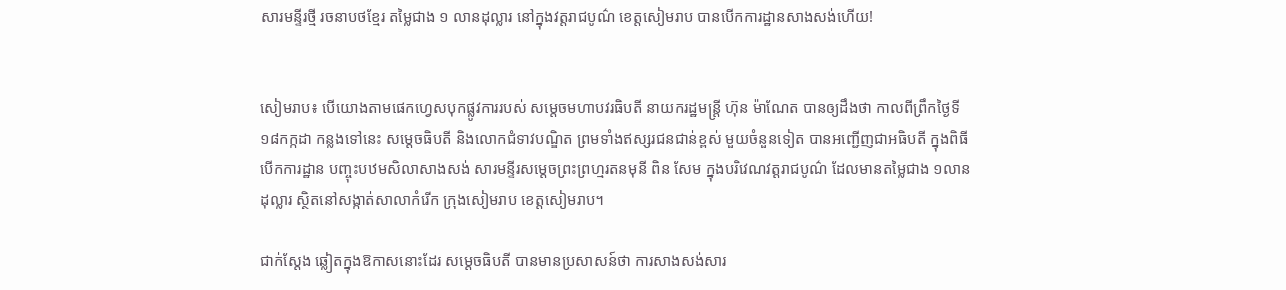សារមន្ទីរថ្មី រចនាបថខ្មែរ តម្លៃជាង ១ លានដុល្លារ នៅក្នុងវត្តរាជបូណ៌ ខេត្តសៀមរាប បានបើកការដ្ឋានសាងសង់ហើយ!


សៀមរាប៖ បើយោងតាមផេកហ្វេសបុកផ្លូវការរបស់ សម្តេចមហាបវរធិបតី នាយករដ្ឋមន្ត្រី ហ៊ុន ម៉ាណែត បានឲ្យដឹងថា កាលពីព្រឹកថ្ងៃទី ១៨កក្កដា កន្លងទៅនេះ សម្តេចធិបតី និងលោកជំទាវបណ្ឌិត ព្រមទាំងឥស្សរជនជាន់ខ្ពស់ មួយចំនួនទៀត បានអញ្ជើញជាអធិបតី ក្នុងពិធីបើកការដ្ឋាន បញ្ចុះបឋមសិលាសាងសង់ សារមន្ទីរសម្ដេចព្រះព្រហ្មរតនមុនី ពិន សែម ក្នុងបរិវេណវត្តរាជបូណ៌ ដែលមានតម្លៃជាង ១លានដុល្លារ ស្ថិតនៅសង្កាត់សាលាកំរើក ក្រុងសៀមរាប ខេត្តសៀមរាប។

ជាក់ស្តែង ឆ្លៀតក្នុងឱកាសនោះដែរ សម្តេចធិបតី បានមានប្រសាសន៍ថា ការសាងសង់សារ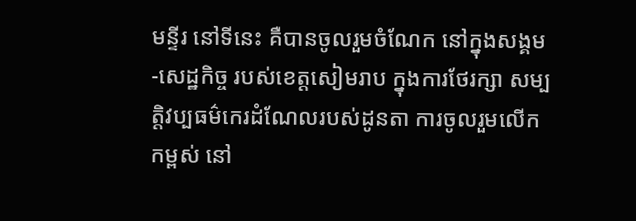មន្ទីរ នៅទីនេះ គឺបានចូលរួមចំណែក នៅក្នុងសង្គម-សេដ្ឋកិច្ច របស់ខេត្តសៀមរាប ក្នុងការថែរក្សា សម្បត្តិវប្បធម៌កេរដំណែលរបស់ដូនតា ការចូលរួមលើកកម្ពស់ នៅ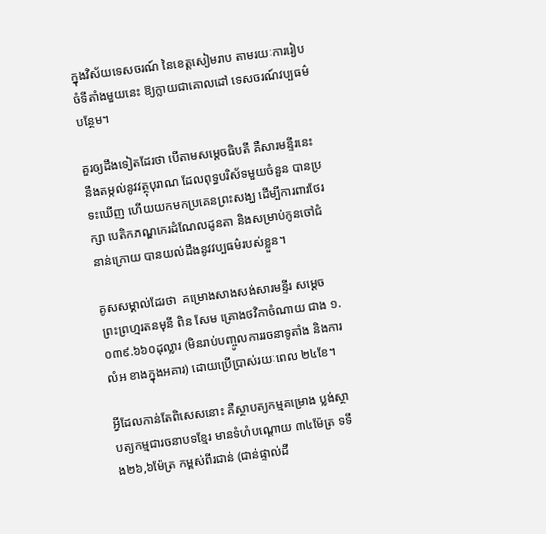ក្នុងវិស័យទេសចរណ៍ នៃខេត្តសៀមរាប តាមរយៈការរៀបចំទីតាំងមួយនេះ ឱ្យក្លាយជាគោលដៅ ទេសចរណ៍វប្បធម៌បន្ថែម។

គួរឲ្យដឹងទៀតដែរថា បើតាមសម្តេចធិបតី គឺសារមន្ទីរនេះ នឹងតម្កល់នូវវត្ថុបុរាណ ដែលពុទ្ធបរិស័ទមួយចំនួន បានប្រទះឃើញ ហើយយកមកប្រគេនព្រះសង្ឃ ដើម្បីការពារថែរក្សា បេតិកភណ្ឌកេរដំណែលដូនតា និងសម្រាប់កូនចៅជំនាន់ក្រោយ បានយល់ដឹងនូវវប្បធម៌របស់ខ្លួន។

គូសសម្គាល់ដែរថា  គម្រោងសាងសង់សារមន្ទីរ សម្ដេចព្រះព្រហ្មរតនមុនី ពិន សែម គ្រោងថវិកាចំណាយ ជាង ១.០៣៩.៦៦០ដុល្លារ (មិនរាប់បញ្ចូលការរចនាទូតាំង និងការលំអ ខាងក្នុងអគារ) ដោយប្រើប្រាស់រយៈពេល ២៤ខែ។

អ្វីដែលកាន់តែពិសេសនោះ គឺស្ថាបត្យកម្មគម្រោង ប្លង់ស្ថាបត្យកម្មជារចនាបទខ្មែរ មានទំហំបណ្តោយ ៣៤ម៉ែត្រ ទទឹង២៦,៦ម៉ែត្រ កម្ពស់ពីរជាន់ (ជាន់ផ្ទាល់ដី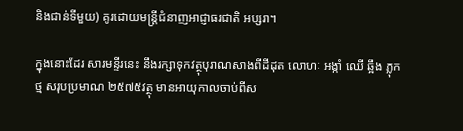និងជាន់ទីមួយ) គូរដោយមន្ត្រីជំនាញអាជ្ញាធរជាតិ អប្សរា។

ក្នុងនោះដែរ សារមន្ទីរនេះ នឹងរក្សាទុកវត្ថុបុរាណសាងពីដីដុត លោហៈ អង្កាំ ឈើ ឆ្អឹង ភ្លុក ថ្ម សរុបប្រមាណ ២៥៧៥វត្ថុ មានអាយុកាលចាប់ពីស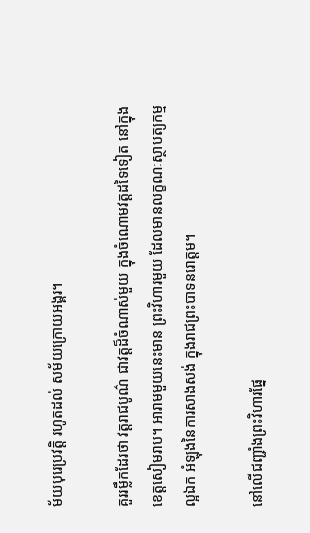ម័យបុរេប្រវត្តិ រហូតដល់ សម័យក្រោយអង្គរ។

គួររម្លឹកដែរថា វត្តរាជបូណ៌ ជាវត្តដ៏ចំណាស់មួយ ក្នុងចំណោមវត្តដទៃទៀត នៅក្នុងខេត្តសៀមរាប។ អារាមមួយនេះមាន ព្រះវិហារមួយ ដែលមានលក្ខណៈស្ថាបត្យកម្មល្អឯក អំឡុងនៃការសាងសង់ ក្នុងរាជព្រះបាទនរោត្តម។

នៅលើជញ្ជាំងព្រះវិហារផ្នែ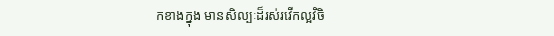កខាងក្នុង មានសិល្បៈដ៏រស់រវើកល្អវិចិ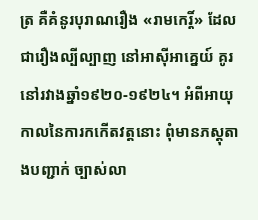ត្រ គឺគំនូរបុរាណរឿង «រាមកេរ្តិ៍» ដែលជារឿងល្បីល្បាញ នៅអាស៊ីអាគ្នេយ៍ គូរនៅរវាងឆ្នាំ១៩២០-១៩២៤។ អំពីអាយុកាលនៃការកកើតវត្តនោះ ពុំមានភស្តុតាងបញ្ជាក់ ច្បាស់លា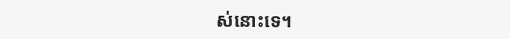ស់នោះទេ។